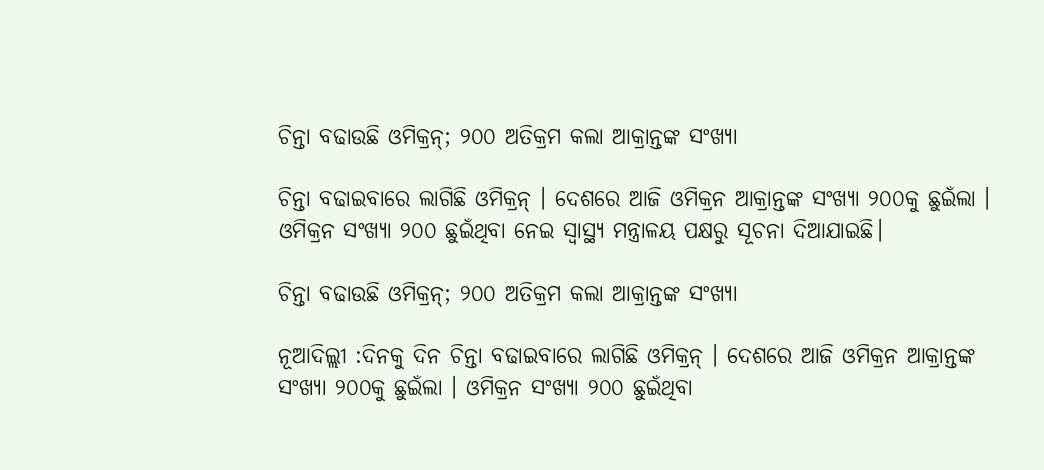ଚିନ୍ତା ବଢାଉଛି ଓମିକ୍ରନ୍‌; ୨୦୦ ଅତିକ୍ରମ କଲା ଆକ୍ରାନ୍ତଙ୍କ ସଂଖ୍ୟା

ଚିନ୍ତା ବଢାଇବାରେ ଲାଗିଛି ଓମିକ୍ରନ୍‌ । ଦେଶରେ ଆଜି ଓମିକ୍ରନ ଆକ୍ରାନ୍ତଙ୍କ ସଂଖ୍ୟା ୨୦୦କୁ ଛୁଇଁଲା । ଓମିକ୍ରନ ସଂଖ୍ୟା ୨୦୦ ଛୁଇଁଥିବା ନେଇ ସ୍ୱାସ୍ଥ୍ୟ ମନ୍ତ୍ରାଳୟ ପକ୍ଷରୁ ସୂଚନା ଦିଆଯାଇଛି।

ଚିନ୍ତା ବଢାଉଛି ଓମିକ୍ରନ୍‌; ୨୦୦ ଅତିକ୍ରମ କଲା ଆକ୍ରାନ୍ତଙ୍କ ସଂଖ୍ୟା

ନୂଆଦିଲ୍ଲୀ :ଦିନକୁ ଦିନ ଚିନ୍ତା ବଢାଇବାରେ ଲାଗିଛି ଓମିକ୍ରନ୍‌ । ଦେଶରେ ଆଜି ଓମିକ୍ରନ ଆକ୍ରାନ୍ତଙ୍କ ସଂଖ୍ୟା ୨୦୦କୁ ଛୁଇଁଲା । ଓମିକ୍ରନ ସଂଖ୍ୟା ୨୦୦ ଛୁଇଁଥିବା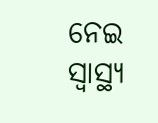ନେଇ ସ୍ୱାସ୍ଥ୍ୟ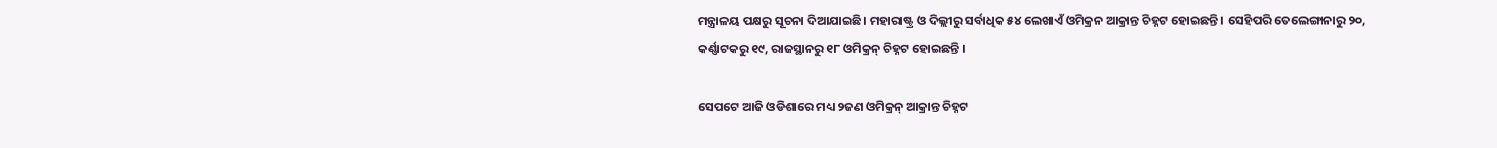ମନ୍ତ୍ରାଳୟ ପକ୍ଷରୁ ସୂଚନା ଦିଆଯାଇଛି। ମହାରାଷ୍ଟ୍ର ଓ ଦିଲ୍ଲୀରୁ ସର୍ବାଧିକ ୫୪ ଲେଖାଏଁ ଓମିକ୍ରନ ଆକ୍ରାନ୍ତ ଚିହ୍ନଟ ହୋଇଛନ୍ତି । ସେହିପରି ତେଲେଙ୍ଗାନାରୁ ୨୦, କର୍ଣ୍ଣାଟକରୁ ୧୯, ରାଜସ୍ଥାନରୁ ୧୮ ଓମିକ୍ରନ୍‌ ଚିହ୍ନଟ ହୋଇଛନ୍ତି ।

ସେପଟେ ଆଜି ଓଡିଶାରେ ମଧ୍ୟ ୨ଜଣ ଓମିକ୍ରନ୍ ଆକ୍ରାନ୍ତ ଚିହ୍ନଟ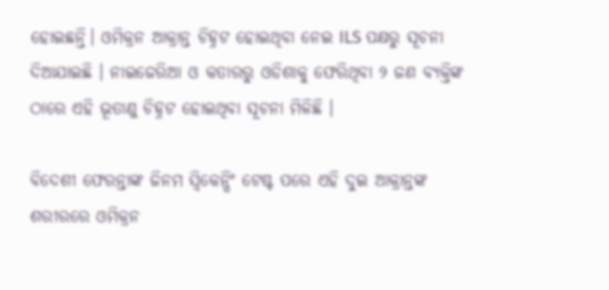ହୋଇଛନ୍ତି। ଓମିକ୍ରନ ଆକ୍ରାନ୍ତ ଚିହ୍ନଟ ହୋଇଥିବା ନେଇ ILS ପକ୍ଷରୁ ସୂଚନା ଦିଆଯାଇଛି । ନାଇଜେରିଆ ଓ କତାରରୁ ଓଡିଶାକୁ ଫେରିଥିବା ୨ ଜଣ ବ୍ୟକ୍ତିଙ୍କ ଠାରେ ଏହି ଭୂତାଣୁ ଚିହ୍ନଟ ହୋଇଥିବା ସୂଚନା ମିଳିଛି ।

ବିଦେଶୀ ଫେରନ୍ତାଙ୍କ ଜିନମ ସ୍ୱିକେନ୍ସିଂ ଟେଷ୍ଟ ପରେ ଏହି ଦୁଇ ଆକ୍ରାନ୍ତଙ୍କ ଶରୀରରେ ଓମିକ୍ରନ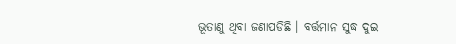ଭୂତାଣୁ ଥିବା ଜଣାପଡିଛି । ବର୍ତ୍ତମାନ ସୁଦ୍ଧ ଦୁଇ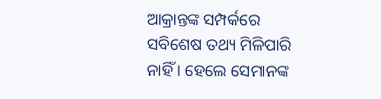ଆକ୍ରାନ୍ତଙ୍କ ସମ୍ପର୍କରେ ସବିଶେଷ ତଥ୍ୟ ମିଳିପାରି ନାହିଁ । ହେଲେ ସେମାନଙ୍କ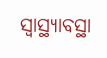ସ୍ୱାସ୍ଥ୍ୟାବସ୍ଥା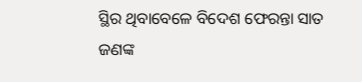ସ୍ଥିର ଥିବାବେଳେ ବିଦେଶ ଫେରନ୍ତା ସାତ ଜଣଙ୍କ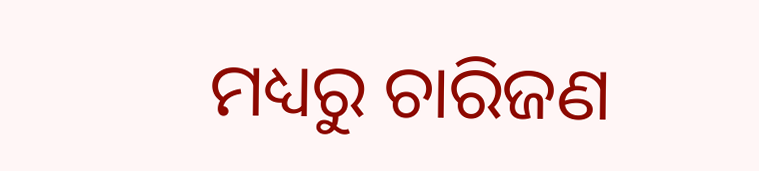ମଧ୍ୟରୁ ଚାରିଜଣ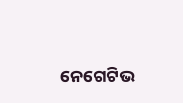ନେଗେଟିଭ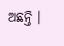ଅଛନ୍ତି ।